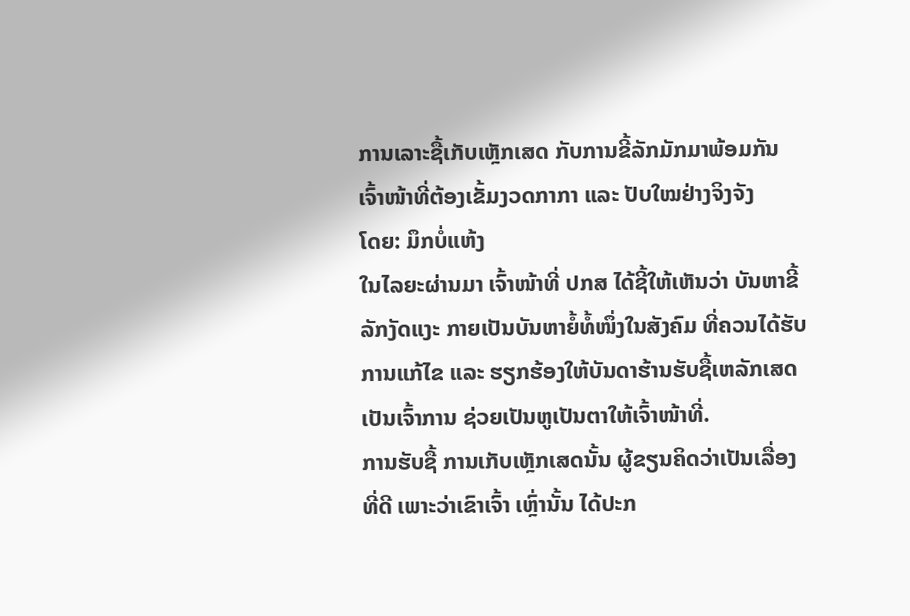ການເລາະຊື້ເກັບເຫຼັກເສດ ກັບການຂີ້ລັກມັກມາພ້ອມກັນ ເຈົ້າໜ້າທີ່ຕ້ອງເຂັ້ມງວດກາກາ ແລະ ປັບໃໝຢ່າງຈິງຈັງ
ໂດຍ: ມຶກບໍ່ແຫ້ງ
ໃນໄລຍະຜ່ານມາ ເຈົ້າໜ້າທີ່ ປກສ ໄດ້ຊີ້ໃຫ້ເຫັນວ່າ ບັນຫາຂີ້ລັກງັດແງະ ກາຍເປັນບັນຫາຍໍ້ທໍ້ໜຶ່ງໃນສັງຄົມ ທີ່ຄວນໄດ້ຮັບການແກ້ໄຂ ແລະ ຮຽກຮ້ອງໃຫ້ບັນດາຮ້ານຮັບຊື້ເຫລັກເສດເປັນເຈົ້າການ ຊ່ວຍເປັນຫູເປັນຕາໃຫ້ເຈົ້າໜ້າທີ່.
ການຮັບຊື້ ການເກັບເຫຼັກເສດນັ້ນ ຜູ້ຂຽນຄິດວ່າເປັນເລື່ອງທີ່ດີ ເພາະວ່າເຂົາເຈົ້າ ເຫຼົ່ານັ້ນ ໄດ້ປະກ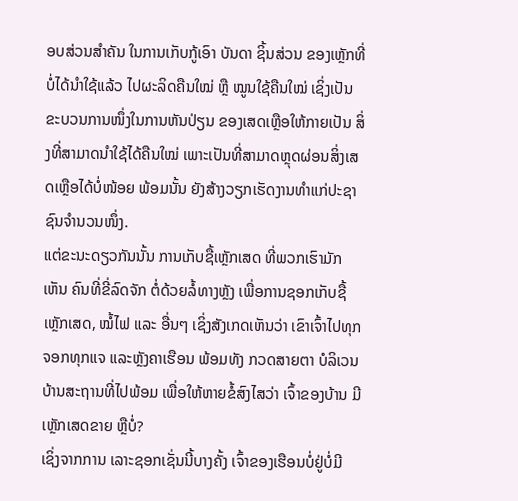ອບສ່ວນສຳຄັນ ໃນການເກັບກູ້ເອົາ ບັນດາ ຊິ້ນສ່ວນ ຂອງເຫຼັກທີ່ບໍ່ໄດ້ນຳໃຊ້ແລ້ວ ໄປຜະລິດຄືນໃໝ່ ຫຼື ໝູນໃຊ້ຄືນໃໝ່ ເຊິ່ງເປັນ ຂະບວນການໜຶ່ງໃນການຫັນປ່ຽນ ຂອງເສດເຫຼືອໃຫ້ກາຍເປັນ ສິ່ງທີ່ສາມາດນຳໃຊ້ໄດ້ຄືນໃໝ່ ເພາະເປັນທີ່ສາມາດຫຼຸດຜ່ອນສິ່ງເສດເຫຼືອໄດ້ບໍ່ໜ້ອຍ ພ້ອມນັ້ນ ຍັງສ້າງວຽກເຮັດງານທຳແກ່ປະຊາຊົນຈຳນວນໜຶ່ງ.
ແຕ່ຂະນະດຽວກັນນັ້ນ ການເກັບຊື້ເຫຼັກເສດ ທີ່ພວກເຮົາມັກເຫັນ ຄົນທີ່ຂີ່ລົດຈັກ ຕໍ່ດ້ວຍລໍ້ທາງຫຼັງ ເພື່ອການຊອກເກັບຊື້ ເຫຼັກເສດ, ໝໍ້ໄຟ ແລະ ອື່ນໆ ເຊິ່ງສັງເກດເຫັນວ່າ ເຂົາເຈົ້າໄປທຸກຈອກທຸກແຈ ແລະຫຼັງຄາເຮືອນ ພ້ອມທັງ ກວດສາຍຕາ ບໍລິເວນບ້ານສະຖານທີ່ໄປພ້ອມ ເພື່ອໃຫ້ຫາຍຂໍ້ສົງໄສວ່າ ເຈົ້າຂອງບ້ານ ມີເຫຼັກເສດຂາຍ ຫຼືບໍ່?
ເຊິ່ງຈາກການ ເລາະຊອກເຊັ່ນນີ້ບາງຄັ້ງ ເຈົ້າຂອງເຮືອນບໍ່ຢູ່ບໍ່ມີ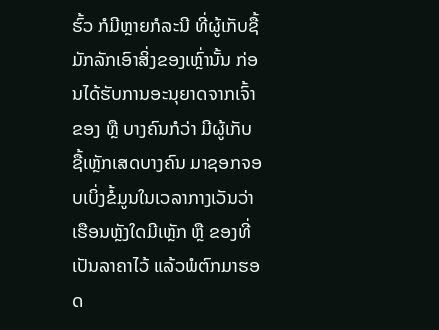ຮົ້ວ ກໍມີຫຼາຍກໍລະນີ ທີ່ຜູ້ເກັບຊື້ມັກລັກເອົາສິ່ງຂອງເຫຼົ່ານັ້ນ ກ່ອນໄດ້ຮັບການອະນຸຍາດຈາກເຈົ້າຂອງ ຫຼື ບາງຄົນກໍວ່າ ມີຜູ້ເກັບຊື້ເຫຼັກເສດບາງຄົນ ມາຊອກຈອບເບິ່ງຂໍ້ມູນໃນເວລາກາງເວັນວ່າ ເຮືອນຫຼັງໃດມີເຫຼັກ ຫຼື ຂອງທີ່ເປັນລາຄາໄວ້ ແລ້ວພໍຕົກມາຮອດ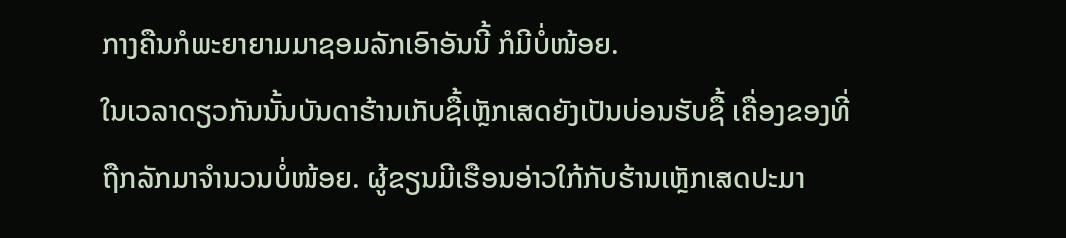ກາງຄືນກໍພະຍາຍາມມາຊອມລັກເອົາອັນນີ້ ກໍມີບໍ່ໜ້ອຍ.
ໃນເວລາດຽວກັນນັ້ນບັນດາຮ້ານເກັບຊື້ເຫຼັກເສດຍັງເປັນບ່ອນຮັບຊື້ ເຄື່ອງຂອງທີ່ຖືກລັກມາຈຳນວນບໍ່ໜ້ອຍ. ຜູ້ຂຽນມີເຮືອນອ່າວໃກ້ກັບຮ້ານເຫຼັກເສດປະມາ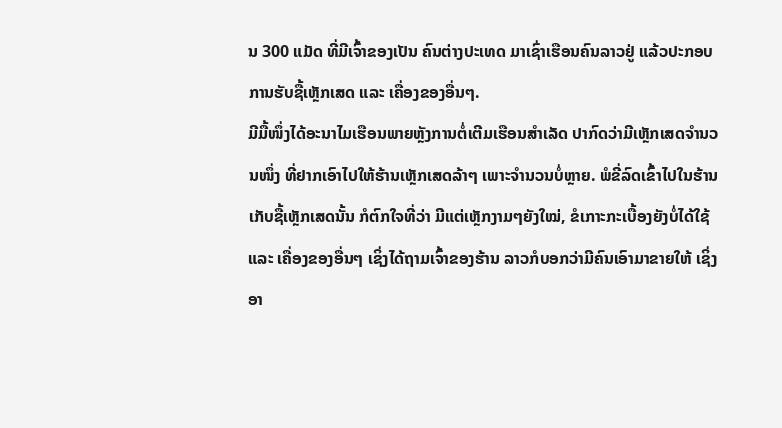ນ 300 ແມັດ ທີ່ມີເຈົ້າຂອງເປັນ ຄົນຕ່າງປະເທດ ມາເຊົ່າເຮືອນຄົນລາວຢູ່ ແລ້ວປະກອບການຮັບຊື້ເຫຼັກເສດ ແລະ ເຄື່ອງຂອງອື່ນໆ.
ມີມື້ໜຶ່ງໄດ້ອະນາໄມເຮືອນພາຍຫຼັງການຕໍ່ເຕີມເຮືອນສຳເລັດ ປາກົດວ່າມີເຫຼັກເສດຈຳນວນໜຶ່ງ ທີ່ຢາກເອົາໄປໃຫ້ຮ້ານເຫຼັກເສດລ້າໆ ເພາະຈຳນວນບໍ່ຫຼາຍ. ພໍຂີ່ລົດເຂົ້າໄປໃນຮ້ານເກັບຊື້ເຫຼັກເສດນັ້ນ ກໍຕົກໃຈທີ່ວ່າ ມີແຕ່ເຫຼັກງາມໆຍັງໃໝ່, ຂໍເກາະກະເບື້ອງຍັງບໍ່ໄດ້ໃຊ້ ແລະ ເຄື່ອງຂອງອື່ນໆ ເຊິ່ງໄດ້ຖາມເຈົ້າຂອງຮ້ານ ລາວກໍບອກວ່າມີຄົນເອົາມາຂາຍໃຫ້ ເຊິ່ງອາ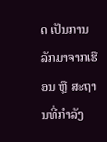ດ ເປັນການລັກມາຈາກເຮືອນ ຫຼື ສະຖານທີ່ກຳລັງ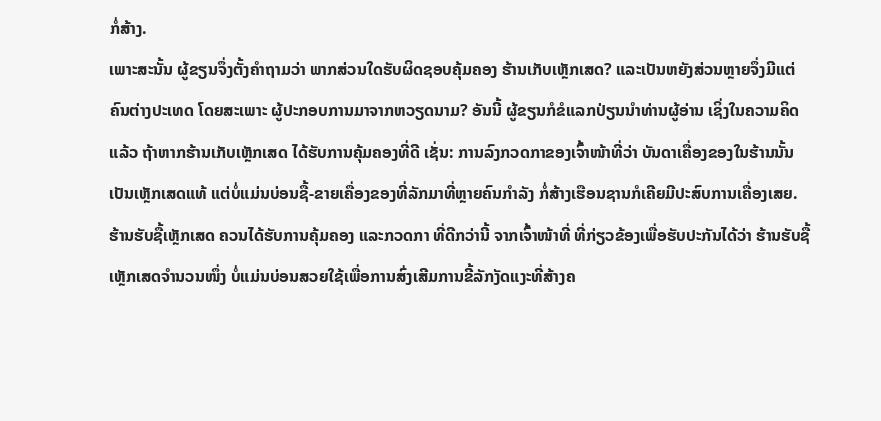ກໍ່ສ້າງ.
ເພາະສະນັ້ນ ຜູ້ຂຽນຈຶ່ງຕັ້ງຄຳຖາມວ່າ ພາກສ່ວນໃດຮັບຜິດຊອບຄຸ້ມຄອງ ຮ້ານເກັບເຫຼັກເສດ? ແລະເປັນຫຍັງສ່ວນຫຼາຍຈຶ່ງມີແຕ່ຄົນຕ່າງປະເທດ ໂດຍສະເພາະ ຜູ້ປະກອບການມາຈາກຫວຽດນາມ? ອັນນີ້ ຜູ້ຂຽນກໍຂໍແລກປ່ຽນນຳທ່ານຜູ້ອ່ານ ເຊິ່ງໃນຄວາມຄິດແລ້ວ ຖ້າຫາກຮ້ານເກັບເຫຼັກເສດ ໄດ້ຮັບການຄຸ້ມຄອງທີ່ດີ ເຊັ່ນ: ການລົງກວດກາຂອງເຈົ້າໜ້າທີ່ວ່າ ບັນດາເຄື່ອງຂອງໃນຮ້ານນັ້ນເປັນເຫຼັກເສດແທ້ ແຕ່ບໍ່ແມ່ນບ່ອນຊື້-ຂາຍເຄື່ອງຂອງທີ່ລັກມາທີ່ຫຼາຍຄົນກຳລັງ ກໍ່ສ້າງເຮືອນຊານກໍເຄີຍມີປະສົບການເຄື່ອງເສຍ.
ຮ້ານຮັບຊື້ເຫຼັກເສດ ຄວນໄດ້ຮັບການຄຸ້ມຄອງ ແລະກວດກາ ທີ່ດີກວ່ານີ້ ຈາກເຈົ້າໜ້າທີ່ ທີ່ກ່ຽວຂ້ອງເພື່ອຮັບປະກັນໄດ້ວ່າ ຮ້ານຮັບຊື້ເຫຼັກເສດຈຳນວນໜຶ່ງ ບໍ່ແມ່ນບ່ອນສວຍໃຊ້ເພື່ອການສົ່ງເສີມການຂີ້ລັກງັດແງະທີ່ສ້າງຄ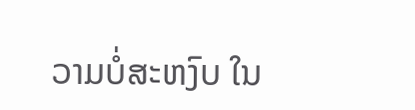ວາມບໍ່ສະຫງົບ ໃນ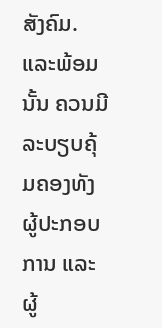ສັງຄົມ. ແລະພ້ອມນັ້ນ ຄວນມີລະບຽບຄຸ້ມຄອງທັງຜູ້ປະກອບການ ແລະ ຜູ້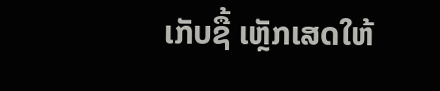ເກັບຊື້ ເຫຼັກເສດໃຫ້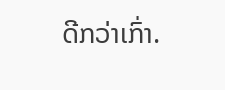ດີກວ່າເກົ່າ.